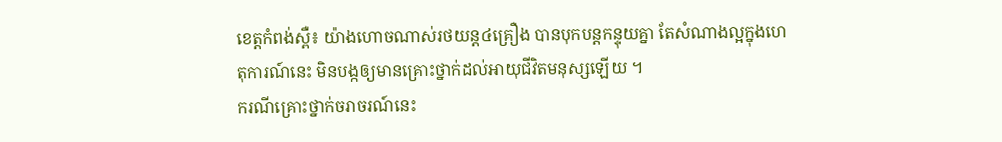ខេត្តកំពង់ស្ពឺ៖ យ៉ាងហោចណាស់រថយន្ត៤គ្រឿង បានបុកបន្តកន្ទុយគ្នា តែសំណាងល្អក្នុងហេតុការណ៍នេះ មិនបង្កឲ្យមានគ្រោះថ្នាក់ដល់អាយុជីវិតមនុស្សឡើយ ។
ករណីគ្រោះថ្នាក់ចរាចរណ៍នេះ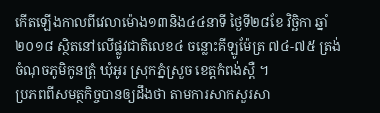កើតឡើងកាលពីវេលាម៉ោង១៣និង៤៤នាទី ថ្ងៃទី២៨ខែ វិច្ឆិកា ឆ្នាំ២០១៨ ស្ថិតនៅលើផ្លូវជាតិលេខ៤ ចន្លោះគីឡូម៉ែត្រ ៧៤-៧៥ ត្រង់ចំណុចភូមិកូនត្រុំ ឃុំអូរ ស្រុកភ្នំស្រួច ខេត្តកំពង់ស្ពឺ ។
ប្រភពពីសមត្ថកិច្ចបានឲ្យដឹងថា តាមការសាកសួរសា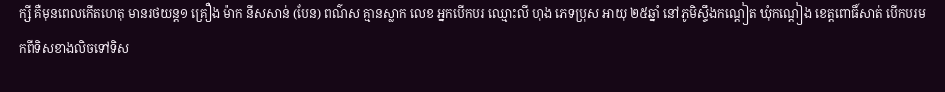ក្សី គឺមុនពេលកើតហេតុ មានរថយន្ត១ គ្រឿង ម៉ាក នីសសាន់ (បែន) ពណ៌ស គ្មានស្លាក លេខ អ្នកបើកបរ ឈ្មោះលី ហុង ភេទប្រុស អាយុ ២៥ឆ្នាំ នៅភូមិស្ទឹងកណ្តៀត ឃុំកណ្តៀង ខេត្តពោធិ៍សាត់ បើកបរមកពីទិសខាងលិចទៅទិស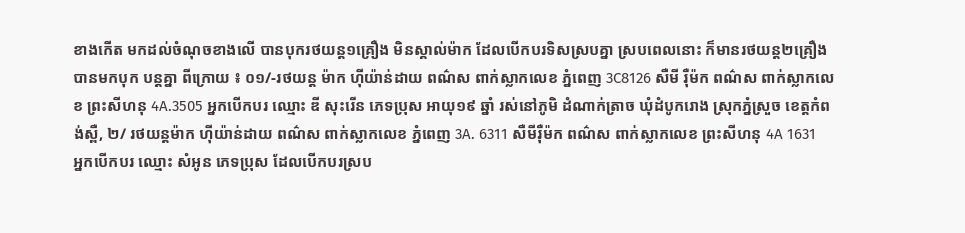ខាងកើត មកដល់ចំណុចខាងលើ បានបុករថយន្ត១គ្រឿង មិនស្គាល់ម៉ាក ដែលបើកបរទិសស្របគ្នា ស្របពេលនោះ ក៏មានរថយន្ត២គ្រឿង បានមកបុក បន្តគ្នា ពីក្រោយ ៖ ០១/-រថយន្ត ម៉ាក ហ៊ីយ៉ាន់ដាយ ពណ៌ស ពាក់ស្លាកលេខ ភ្នំពេញ 3C8126 សឺមី រ៉ឺម៉ក ពណ៌ស ពាក់ស្លាកលេខ ព្រះសីហនុ 4A.3505 អ្នកបើកបរ ឈ្មោះ ឌី សុះរើន ភេទប្រុស អាយុ១៩ ឆ្នាំ រស់នៅភូមិ ដំណាក់ត្រាច ឃុំដំបូករោង ស្រុកភ្នំស្រួច ខេត្តកំពង់ស្ពឺ, ២/ រថយន្ដម៉ាក ហ៊ីយ៉ាន់ដាយ ពណ៌ស ពាក់ស្លាកលេខ ភ្នំពេញ 3A. 6311 សឺមីរ៉ឺម៉ក ពណ៌ស ពាក់ស្លាកលេខ ព្រះសីហនុ 4A 1631 អ្នកបើកបរ ឈ្មោះ សំអូន ភេទប្រុស ដែលបើកបរស្រប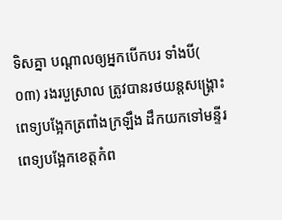ទិសគ្នា បណ្តាលឲ្យអ្នកបើកបរ ទាំងបី( ០៣) រងរបួស្រាល ត្រូវបានរថយន្តសង្គ្រោះ ពេទ្យបង្អែកត្រពាំងក្រឡឹង ដឹកយកទៅមន្ទីរពេទ្យបង្អែកខេត្តកំព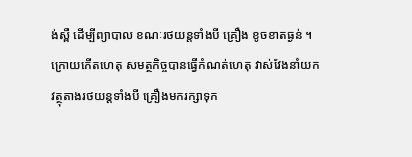ង់ស្ពឺ ដើម្បីព្យាបាល ខណៈរថយន្តទាំងបី គ្រឿង ខូចខាតធ្ងន់ ។
ក្រោយកើតហេតុ សមត្ថកិច្ចបានធ្វើកំណត់ហេតុ វាស់វែងនាំយក វត្ថុតាងរថយន្តទាំងបី គ្រឿងមករក្សាទុក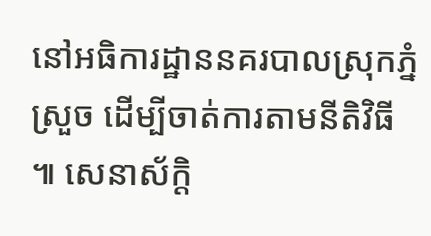នៅអធិការដ្ឋាននគរបាលស្រុកភ្នំស្រួច ដើម្បីចាត់ការតាមនីតិវិធី ៕ សេនាស័ក្តិ